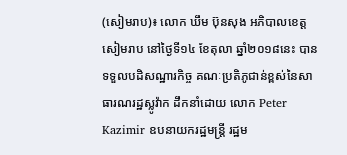(សៀមរាប)៖ លោក ឃឹម ប៊ុនសុង អភិបាលខេត្តសៀមរាប នៅថ្ងៃទី១៤ ខែតុលា ឆ្នាំ២០១៨នេះ បានទទួលបដិសណ្ឋារកិច្ច គណៈប្រតិភូជាន់ខ្ពស់នៃសាធារណរដ្ឋស្លូវ៉ាក ដឹកនាំដោយ លោក Peter Kazimir ឧបនាយករដ្ឋមន្រ្តី រដ្ឋម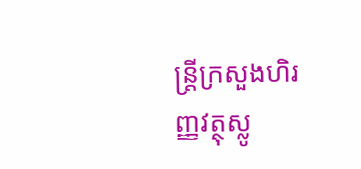ន្រ្តីក្រសួងហិរញ្ញវត្ថុស្លូ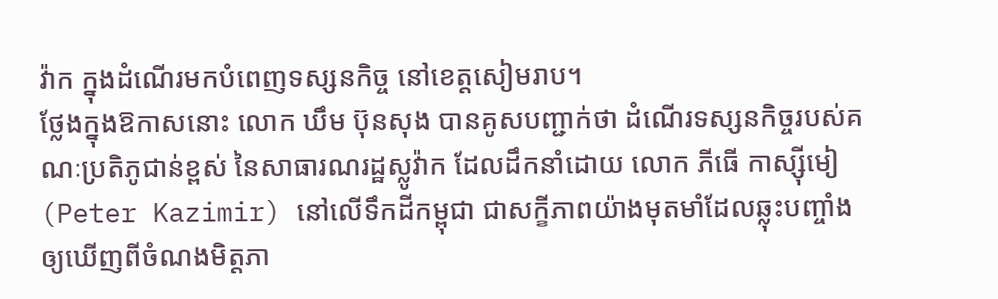វ៉ាក ក្នុងដំណើរមកបំពេញទស្សនកិច្ច នៅខេត្តសៀមរាប។
ថ្លែងក្នុងឱកាសនោះ លោក ឃឹម ប៊ុនសុង បានគូសបញ្ជាក់ថា ដំណើរទស្សនកិច្ចរបស់គណៈប្រតិភូជាន់ខ្ពស់ នៃសាធារណរដ្ឋស្លូវ៉ាក ដែលដឹកនាំដោយ លោក ភីធើ កាស្ស៊ីមៀ (Peter Kazimir) នៅលើទឹកដីកម្ពុជា ជាសក្ខីភាពយ៉ាងមុតមាំដែលឆ្លុះបញ្ចាំង ឲ្យឃើញពីចំណងមិត្តភា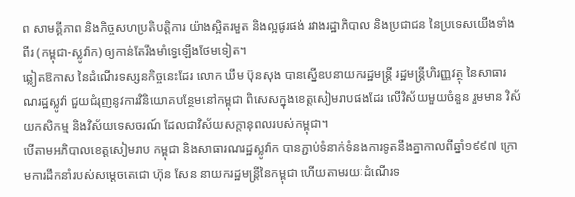ព សាមគ្គីភាព និងកិច្ចសហប្រតិបត្តិការ យ៉ាងស្អិតរមួត និងល្អផូរផង់ រវាងរដ្ឋាភិបាល និងប្រជាជន នៃប្រទេសយើងទាំងពីរ (កម្ពុជា-ស្លូវ៉ាក) ឲ្យកាន់តែរឹងមាំទ្វេឡើងថែមទៀត។
ឆ្លៀតឱកាស នៃដំណើរទស្សនកិច្ចនេះដែរ លោក ឃឹម ប៊ុនសុង បានស្នើឧបនាយករដ្ឋមន្រ្តី រដ្ឋមន្រ្តីហិរញ្ញវត្ថុ នៃសាធារណរដ្ឋស្លូវ៉ា ជួយជំរុញនូវការវិនិយោគបន្ថែមនៅកម្ពុជា ពិសេសក្នុងខេត្តសៀមរាបផងដែរ លើវិស័យមួយចំនួន រួមមាន វិស័យកសិកម្ម និងវិស័យទេសចរណ៍ ដែលជាវិស័យសក្តានុពលរបស់កម្ពុជា។
បើតាមអភិបាលខេត្តសៀមរាប កម្ពុជា និងសាធារណរដ្ឋស្លូវ៉ាក បានភ្ជាប់ទំនាក់ទំនងការទូតនឹងគ្នាកាលពីឆ្នាំ១៩៩៧ ក្រោមការដឹកនាំរបស់សម្តេចតេជោ ហ៊ុន សែន នាយករដ្ឋមន្រ្តីនៃកម្ពុជា ហើយតាមរយៈដំណើរទ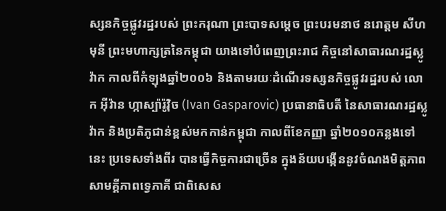ស្សនកិច្ចផ្លូវរដ្ឋរបស់ ព្រះករុណា ព្រះបាទសម្តេច ព្រះបរមនាថ នរោត្តម សីហមុនី ព្រះមហាក្សត្រនៃកម្ពុជា យាងទៅបំពេញព្រះរាជ កិច្ចនៅសាធារណរដ្ឋស្លូវ៉ាក កាលពីកំឡុងឆ្នាំ២០០៦ និងតាមរយៈដំណើរទស្សនកិច្ចផ្លូវរដ្ឋរបស់ លោក អ៊ីវ៉ាន ហ្កាស្ប៉ារ៉ូវ៉ិច (Ivan Gasparovic) ប្រធានាធិបតី នៃសាធារណរដ្ឋស្លូវ៉ាក និងប្រតិភូជាន់ខ្ពស់មកកាន់កម្ពុជា កាលពីខែកញ្ញា ឆ្នាំ២០១០កន្លងទៅនេះ ប្រទេសទាំងពីរ បានធ្វើកិច្ចការជាច្រើន ក្នុងន័យបង្កើននូវចំណងមិត្តភាព សាមគ្គីភាពទ្វេភាគី ជាពិសេស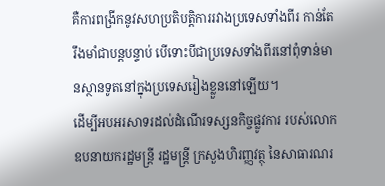គឺការពង្រីកនូវសហប្រតិបត្តិការរវាងប្រទេសទាំងពីរ កាន់តែរឹងមាំជាបន្តបន្ទាប់ បើទោះបីជាប្រទេសទាំងពីរនៅពុំទាន់មានស្ថានទូតនៅក្នុងប្រទេសរៀងខ្លួននៅឡើយ។
ដើម្បីអបអរសាទរដល់ដំណើរទស្សនកិច្ចផ្លូវការ របស់លោកឧបនាយករដ្ឋមន្រ្តី រដ្ឋមន្រ្តី ក្រសួងហិរញ្ញវត្ថុ នៃសាធារណរ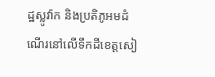ដ្ឋស្លូវ៉ាក និងប្រតិភូអមដំណើរនៅលើទឹកដីខេត្តសៀ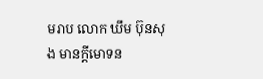មរាប លោក ឃឹម ប៊ុនសុង មានក្តីមោទន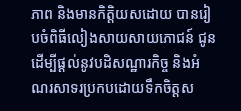ភាព និងមានកិត្តិយសដោយ បានរៀបចំពិធីលៀងសាយសាយភោជន៍ ជូនដើម្បីផ្តល់នូវបដិសណ្ឋារកិច្ច និងអំណរសាទរប្រកបដោយទឹកចិត្តស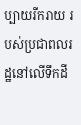ប្បាយរីករាយ របស់ប្រជាពលរដ្ឋនៅលើទឹកដី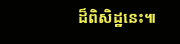ដ៏ពិសិដ្ឋនេះ៕